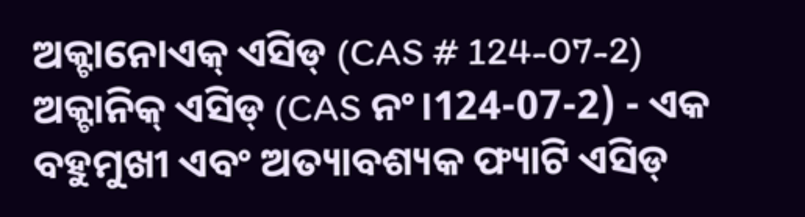ଅକ୍ଟାନୋଏକ୍ ଏସିଡ୍ (CAS # 124-07-2)
ଅକ୍ଟାନିକ୍ ଏସିଡ୍ (CAS ନଂ।124-07-2) - ଏକ ବହୁମୁଖୀ ଏବଂ ଅତ୍ୟାବଶ୍ୟକ ଫ୍ୟାଟି ଏସିଡ୍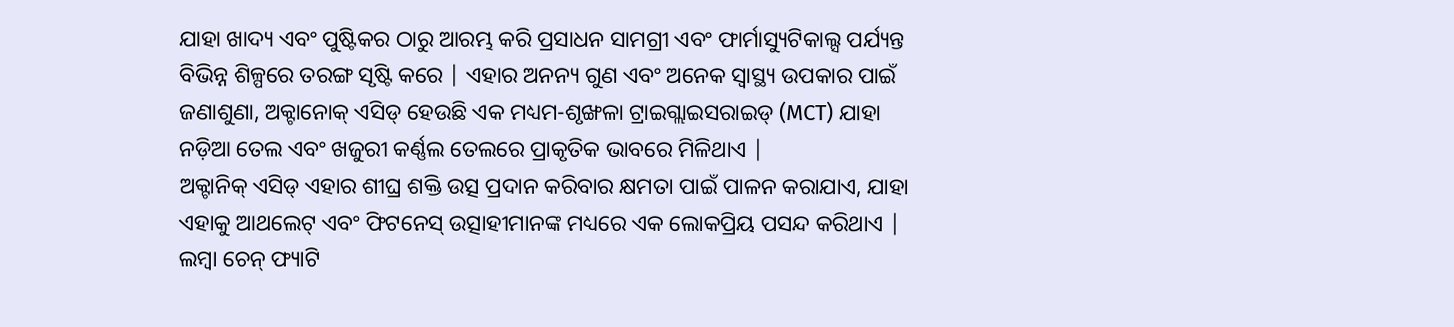ଯାହା ଖାଦ୍ୟ ଏବଂ ପୁଷ୍ଟିକର ଠାରୁ ଆରମ୍ଭ କରି ପ୍ରସାଧନ ସାମଗ୍ରୀ ଏବଂ ଫାର୍ମାସ୍ୟୁଟିକାଲ୍ସ ପର୍ଯ୍ୟନ୍ତ ବିଭିନ୍ନ ଶିଳ୍ପରେ ତରଙ୍ଗ ସୃଷ୍ଟି କରେ | ଏହାର ଅନନ୍ୟ ଗୁଣ ଏବଂ ଅନେକ ସ୍ୱାସ୍ଥ୍ୟ ଉପକାର ପାଇଁ ଜଣାଶୁଣା, ଅକ୍ଟାନୋକ୍ ଏସିଡ୍ ହେଉଛି ଏକ ମଧ୍ୟମ-ଶୃଙ୍ଖଳା ଟ୍ରାଇଗ୍ଲାଇସରାଇଡ୍ (MCT) ଯାହା ନଡ଼ିଆ ତେଲ ଏବଂ ଖଜୁରୀ କର୍ଣ୍ଣଲ ତେଲରେ ପ୍ରାକୃତିକ ଭାବରେ ମିଳିଥାଏ |
ଅକ୍ଟାନିକ୍ ଏସିଡ୍ ଏହାର ଶୀଘ୍ର ଶକ୍ତି ଉତ୍ସ ପ୍ରଦାନ କରିବାର କ୍ଷମତା ପାଇଁ ପାଳନ କରାଯାଏ, ଯାହା ଏହାକୁ ଆଥଲେଟ୍ ଏବଂ ଫିଟନେସ୍ ଉତ୍ସାହୀମାନଙ୍କ ମଧ୍ୟରେ ଏକ ଲୋକପ୍ରିୟ ପସନ୍ଦ କରିଥାଏ | ଲମ୍ବା ଚେନ୍ ଫ୍ୟାଟି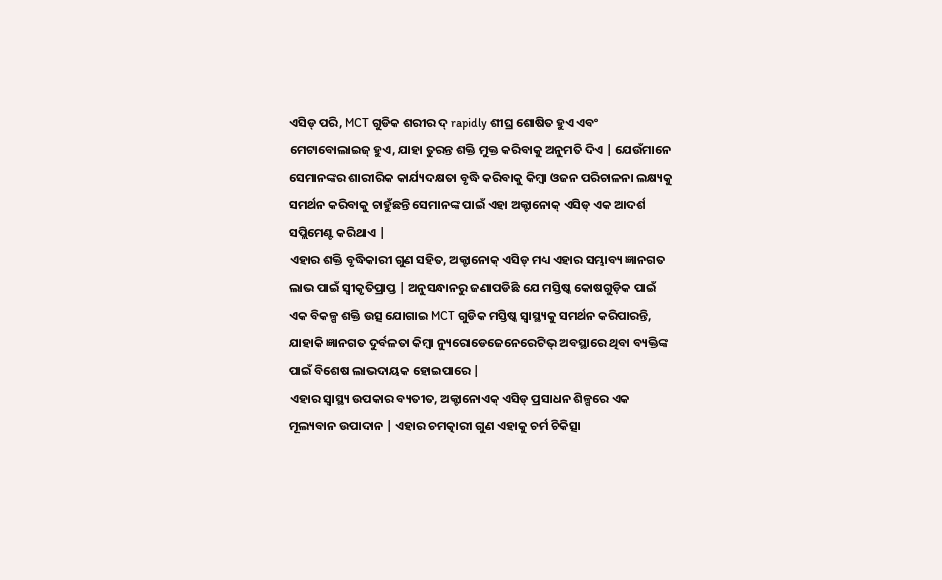ଏସିଡ୍ ପରି, MCT ଗୁଡିକ ଶରୀର ଦ୍ rapidly ଶୀଘ୍ର ଶୋଷିତ ହୁଏ ଏବଂ ମେଟାବୋଲାଇଜ୍ ହୁଏ, ଯାହା ତୁରନ୍ତ ଶକ୍ତି ମୁକ୍ତ କରିବାକୁ ଅନୁମତି ଦିଏ | ଯେଉଁମାନେ ସେମାନଙ୍କର ଶାରୀରିକ କାର୍ଯ୍ୟଦକ୍ଷତା ବୃଦ୍ଧି କରିବାକୁ କିମ୍ବା ଓଜନ ପରିଚାଳନା ଲକ୍ଷ୍ୟକୁ ସମର୍ଥନ କରିବାକୁ ଚାହୁଁଛନ୍ତି ସେମାନଙ୍କ ପାଇଁ ଏହା ଅକ୍ଟାନୋକ୍ ଏସିଡ୍ ଏକ ଆଦର୍ଶ ସପ୍ଲିମେଣ୍ଟ କରିଥାଏ |
ଏହାର ଶକ୍ତି ବୃଦ୍ଧିକାରୀ ଗୁଣ ସହିତ, ଅକ୍ଟାନୋକ୍ ଏସିଡ୍ ମଧ୍ୟ ଏହାର ସମ୍ଭାବ୍ୟ ଜ୍ଞାନଗତ ଲାଭ ପାଇଁ ସ୍ୱୀକୃତିପ୍ରାପ୍ତ | ଅନୁସନ୍ଧାନରୁ ଜଣାପଡିଛି ଯେ ମସ୍ତିଷ୍କ କୋଷଗୁଡ଼ିକ ପାଇଁ ଏକ ବିକଳ୍ପ ଶକ୍ତି ଉତ୍ସ ଯୋଗାଇ MCT ଗୁଡିକ ମସ୍ତିଷ୍କ ସ୍ୱାସ୍ଥ୍ୟକୁ ସମର୍ଥନ କରିପାରନ୍ତି, ଯାହାକି ଜ୍ଞାନଗତ ଦୁର୍ବଳତା କିମ୍ବା ନ୍ୟୁରୋଡେଜେନେରେଟିଭ୍ ଅବସ୍ଥାରେ ଥିବା ବ୍ୟକ୍ତିଙ୍କ ପାଇଁ ବିଶେଷ ଲାଭଦାୟକ ହୋଇପାରେ |
ଏହାର ସ୍ୱାସ୍ଥ୍ୟ ଉପକାର ବ୍ୟତୀତ, ଅକ୍ଟାନୋଏକ୍ ଏସିଡ୍ ପ୍ରସାଧନ ଶିଳ୍ପରେ ଏକ ମୂଲ୍ୟବାନ ଉପାଦାନ | ଏହାର ଚମତ୍କାରୀ ଗୁଣ ଏହାକୁ ଚର୍ମ ଚିକିତ୍ସା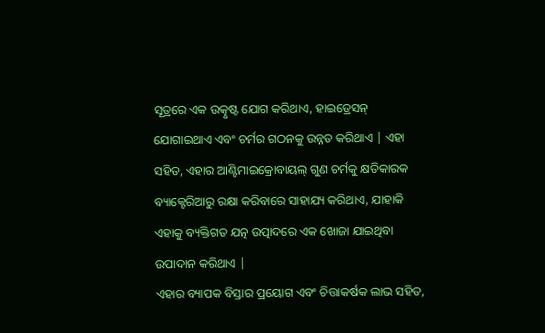ସୂତ୍ରରେ ଏକ ଉତ୍କୃଷ୍ଟ ଯୋଗ କରିଥାଏ, ହାଇଡ୍ରେସନ୍ ଯୋଗାଇଥାଏ ଏବଂ ଚର୍ମର ଗଠନକୁ ଉନ୍ନତ କରିଥାଏ | ଏହା ସହିତ, ଏହାର ଆଣ୍ଟିମାଇକ୍ରୋବାୟଲ୍ ଗୁଣ ଚର୍ମକୁ କ୍ଷତିକାରକ ବ୍ୟାକ୍ଟେରିଆରୁ ରକ୍ଷା କରିବାରେ ସାହାଯ୍ୟ କରିଥାଏ, ଯାହାକି ଏହାକୁ ବ୍ୟକ୍ତିଗତ ଯତ୍ନ ଉତ୍ପାଦରେ ଏକ ଖୋଜା ଯାଇଥିବା ଉପାଦାନ କରିଥାଏ |
ଏହାର ବ୍ୟାପକ ବିସ୍ତାର ପ୍ରୟୋଗ ଏବଂ ଚିତ୍ତାକର୍ଷକ ଲାଭ ସହିତ,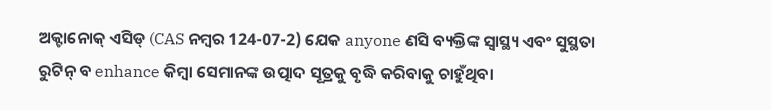ଅକ୍ଟାନୋକ୍ ଏସିଡ୍ (CAS ନମ୍ବର 124-07-2) ଯେକ anyone ଣସି ବ୍ୟକ୍ତିଙ୍କ ସ୍ୱାସ୍ଥ୍ୟ ଏବଂ ସୁସ୍ଥତା ରୁଟିନ୍ ବ enhance କିମ୍ବା ସେମାନଙ୍କ ଉତ୍ପାଦ ସୂତ୍ରକୁ ବୃଦ୍ଧି କରିବାକୁ ଚାହୁଁଥିବା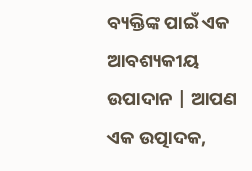ବ୍ୟକ୍ତିଙ୍କ ପାଇଁ ଏକ ଆବଶ୍ୟକୀୟ ଉପାଦାନ | ଆପଣ ଏକ ଉତ୍ପାଦକ,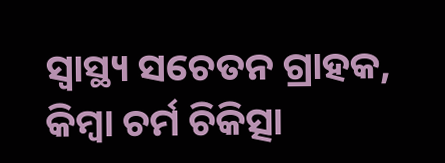ସ୍ୱାସ୍ଥ୍ୟ ସଚେତନ ଗ୍ରାହକ, କିମ୍ବା ଚର୍ମ ଚିକିତ୍ସା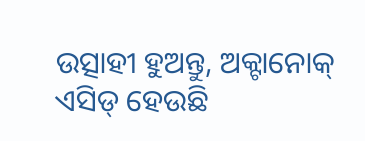ଉତ୍ସାହୀ ହୁଅନ୍ତୁ, ଅକ୍ଟାନୋକ୍ ଏସିଡ୍ ହେଉଛି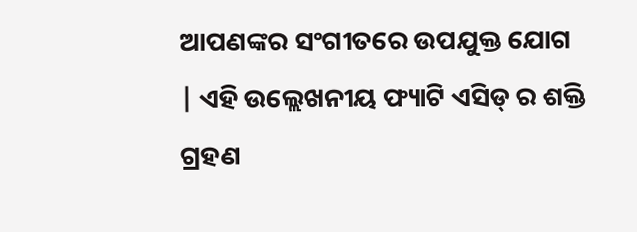ଆପଣଙ୍କର ସଂଗୀତରେ ଉପଯୁକ୍ତ ଯୋଗ | ଏହି ଉଲ୍ଲେଖନୀୟ ଫ୍ୟାଟି ଏସିଡ୍ ର ଶକ୍ତି ଗ୍ରହଣ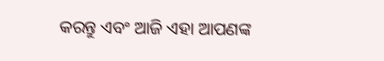କରନ୍ତୁ ଏବଂ ଆଜି ଏହା ଆପଣଙ୍କ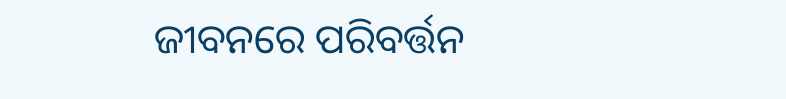ଜୀବନରେ ପରିବର୍ତ୍ତନ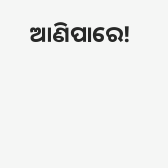ଆଣିପାରେ!